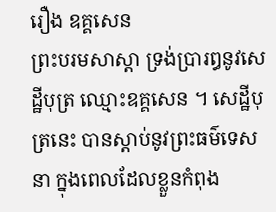រឿង ឧគ្គសេន
ព្រះបរមសាស្តា ទ្រង់ប្រារឰនូវសេដ្ឋីបុត្រ ឈ្មោះឧគ្គសេន ។ សេដ្ឋីបុត្រនេះ បានស្តាប់នូវព្រះធម៌ទេសនា ក្នុងពេលដែលខ្លួនកំពុង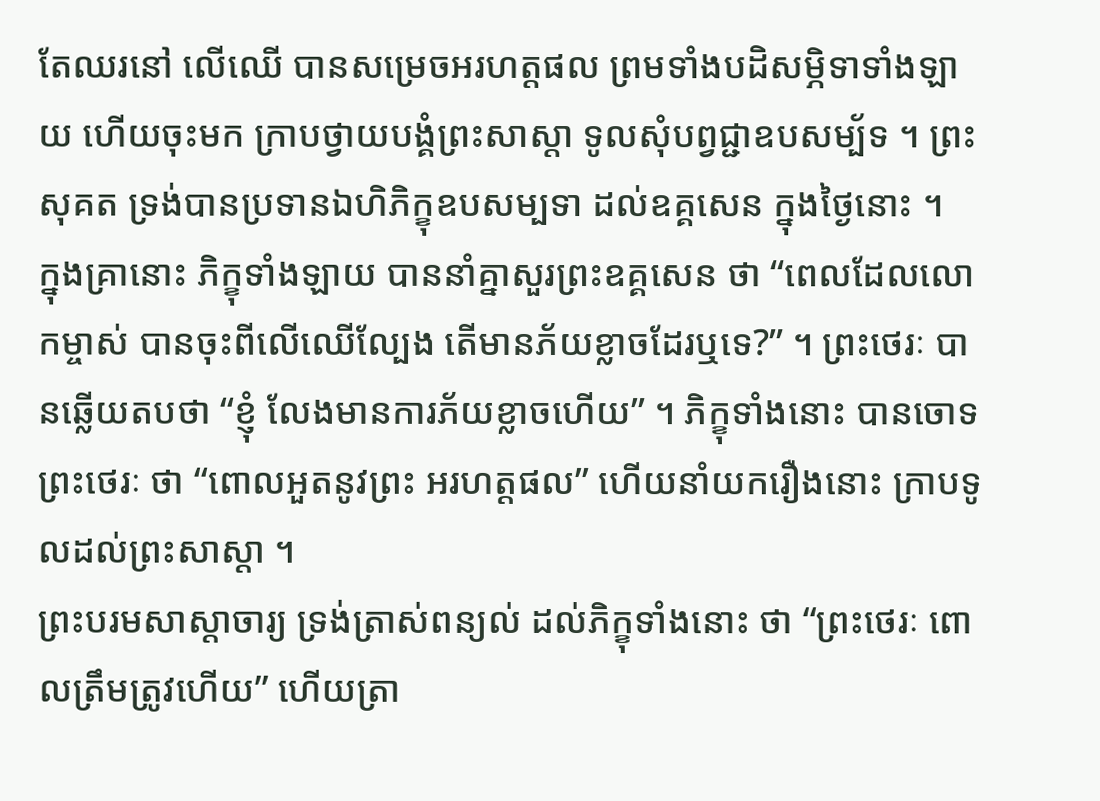តែឈរនៅ លើឈើ បានសម្រេចឣរហត្តផល ព្រមទាំងបដិសម្ភិទាទាំងឡាយ ហើយចុះមក ក្រាបថ្វាយបង្គំព្រះសាស្តា ទូលសុំបព្វជ្ជាឧបសម្ប័ទ ។ ព្រះសុគត ទ្រង់បានប្រទានឯហិភិក្ខុឧបសម្បទា ដល់ឧគ្គសេន ក្នុងថ្ងៃនោះ ។
ក្នុងគ្រានោះ ភិក្ខុទាំងឡាយ បាននាំគ្នាសួរព្រះឧគ្គសេន ថា “ពេលដែលលោកម្ចាស់ បានចុះពីលើឈើល្បែង តើមានភ័យខ្លាចដែរឬទេ?” ។ ព្រះថេរៈ បានឆ្លើយតបថា “ខ្ញុំ លែងមានការភ័យខ្លាចហើយ” ។ ភិក្ខុទាំងនោះ បានចោទព្រះថេរៈ ថា “ពោលឣួតនូវព្រះ ឣរហត្តផល” ហើយនាំយករឿងនោះ ក្រាបទូលដល់ព្រះសាស្តា ។
ព្រះបរមសាស្តាចារ្យ ទ្រង់ត្រាស់ពន្យល់ ដល់ភិក្ខុទាំងនោះ ថា “ព្រះថេរៈ ពោលត្រឹមត្រូវហើយ” ហើយត្រា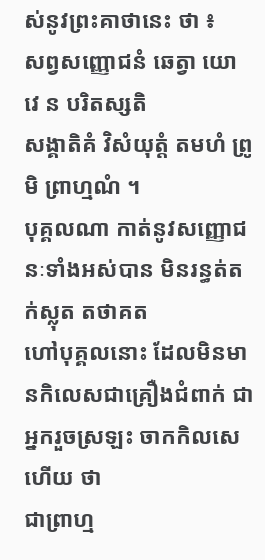ស់នូវព្រះគាថានេះ ថា ៖
សព្វសញ្ញោជនំ ឆេត្វា យោ វេ ន បរិតស្សតិ
សង្គាតិគំ វិសំយុត្តំ តមហំ ព្រូមិ ព្រាហ្មណំ ។
បុគ្គលណា កាត់នូវសញ្ញោជនៈទាំងឣស់បាន មិនរន្ធត់តក់ស្លុត តថាគត
ហៅបុគ្គលនោះ ដែលមិនមានកិលេសជាគ្រឿងជំពាក់ ជាឣ្នករួចស្រឡះ ចាកកិលសេហើយ ថា
ជាព្រាហ្ម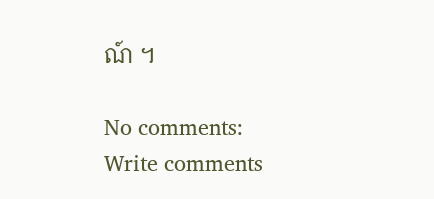ណ៍ ។

No comments:
Write comments